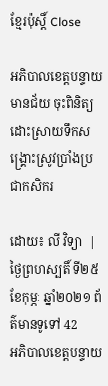ខ្មែរប៉ុស្ដិ៍ Close

អភិបាលខេត្តបន្ទាយមានជ័យ ចុះពិនិត្យដោះស្រាយទឹកសង្គ្រោះស្រូវប្រាំងប្រជាកសិករ

ដោយ៖ លី វិទ្យា  | ថ្ងៃព្រហស្បតិ៍ ទី២៥ ខែកុម្ភៈ ឆ្នាំ២០២១ ព័ត៌មានទូទៅ 42
អភិបាលខេត្តបន្ទាយ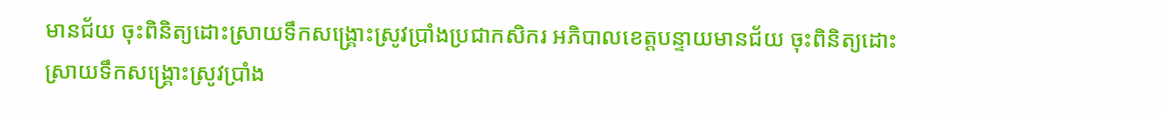មានជ័យ ចុះពិនិត្យដោះស្រាយទឹកសង្គ្រោះស្រូវប្រាំងប្រជាកសិករ អភិបាលខេត្តបន្ទាយមានជ័យ ចុះពិនិត្យដោះស្រាយទឹកសង្គ្រោះស្រូវប្រាំង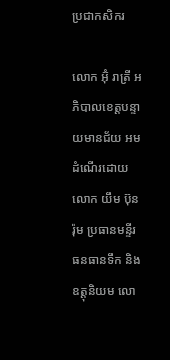ប្រជាកសិករ

លោក អ៊ុំ រាត្រី អភិបាលខេត្តបន្ទាយមានជ័យ អមដំណើរដោយ លោក យឹម ប៊ុនរ៉ុម ប្រធានមន្ទីរធនធានទឹក និងឧត្តុនិយម លោ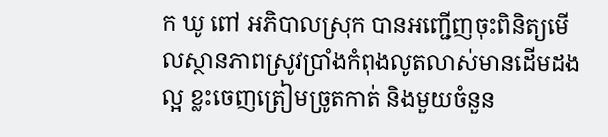ក ឃូ ពៅ អភិបាលស្រុក បានអញ្ជើញចុះពិនិត្យមើលស្ថានភាពស្រូវប្រាំងកំពុងលូតលាស់មានដើមដងល្អ ខ្លះចេញត្រៀមច្រូតកាត់ និងមួយចំនួន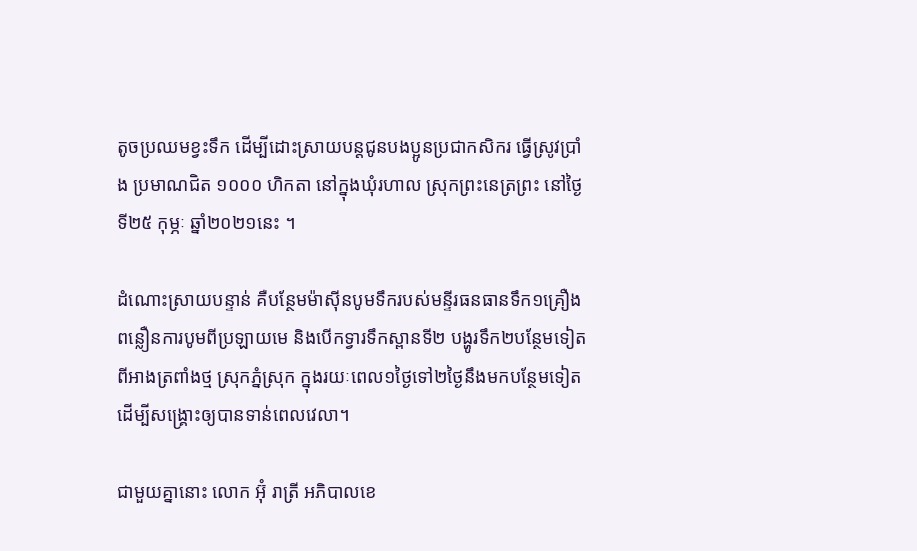តូចប្រឈមខ្វះទឹក ដើម្បីដោះស្រាយបន្តជូនបងប្អូនប្រជាកសិករ ធ្វើស្រូវប្រាំង ប្រមាណជិត ១០០០ ហិកតា នៅក្នុងឃុំរហាល ស្រុកព្រះនេត្រព្រះ នៅថ្ងៃទី២៥ កុម្ភៈ ឆ្នាំ២០២១នេះ ។

ដំណោះស្រាយបន្ទាន់ គឺបន្ថែមម៉ាស៊ីនបូមទឹករបស់មន្ទីរធនធានទឹក១គ្រឿងពន្លឿនការបូមពីប្រឡាយមេ និងបើកទ្វារទឹកស្ពានទី២ បង្ហូរទឹក២បន្ថែមទៀត ពីអាងត្រពាំងថ្ម ស្រុកភ្នំស្រុក ក្នុងរយៈពេល១ថ្ងៃទៅ២ថ្ងៃនឹងមកបន្ថែមទៀត ដើម្បីសង្គ្រោះឲ្យបានទាន់ពេលវេលា។

ជាមួយគ្នានោះ លោក អ៊ុំ រាត្រី អភិបាលខេ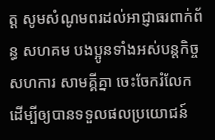ត្ត សូមសំណូមពរដល់អាជ្ញាធរពាក់ព័ន្ធ សហគម បងប្អូនទាំងអស់បន្តកិច្ចសហការ សាមគ្គីគ្នា ចេះចែករំលែក ដើម្បីឲ្យបានទទួលផលប្រយោជន៍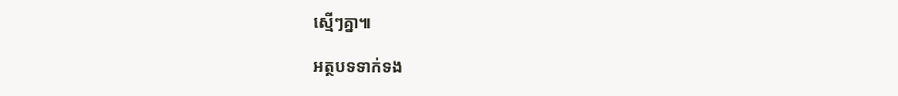ស្មើៗគ្នា៕

អត្ថបទទាក់ទង